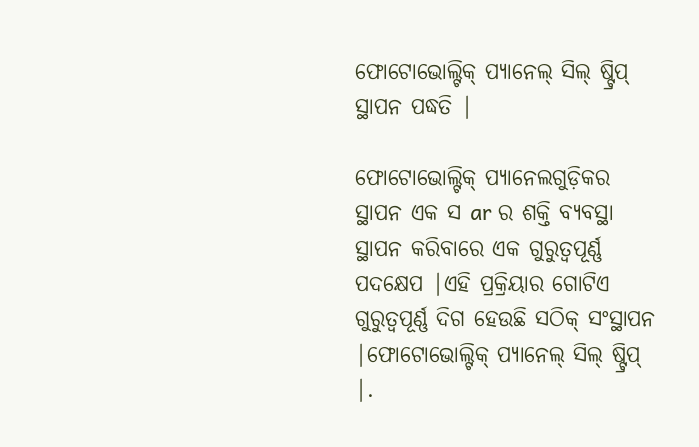ଫୋଟୋଭୋଲ୍ଟିକ୍ ପ୍ୟାନେଲ୍ ସିଲ୍ ଷ୍ଟ୍ରିପ୍ ସ୍ଥାପନ ପଦ୍ଧତି |

ଫୋଟୋଭୋଲ୍ଟିକ୍ ପ୍ୟାନେଲଗୁଡ଼ିକର ସ୍ଥାପନ ଏକ ସ ar ର ଶକ୍ତି ବ୍ୟବସ୍ଥା ସ୍ଥାପନ କରିବାରେ ଏକ ଗୁରୁତ୍ୱପୂର୍ଣ୍ଣ ପଦକ୍ଷେପ |ଏହି ପ୍ରକ୍ରିୟାର ଗୋଟିଏ ଗୁରୁତ୍ୱପୂର୍ଣ୍ଣ ଦିଗ ହେଉଛି ସଠିକ୍ ସଂସ୍ଥାପନ |ଫୋଟୋଭୋଲ୍ଟିକ୍ ପ୍ୟାନେଲ୍ ସିଲ୍ ଷ୍ଟ୍ରିପ୍ |.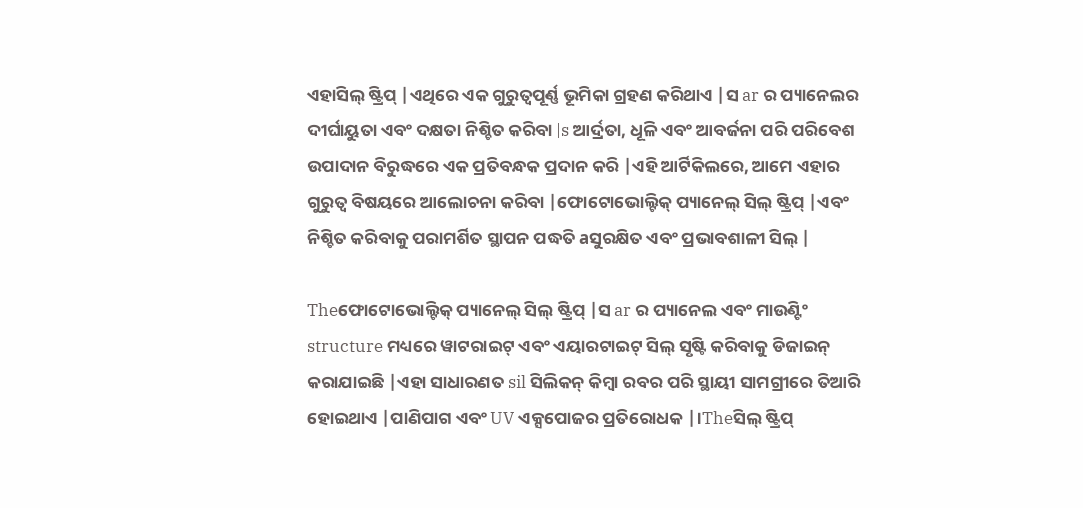ଏହାସିଲ୍ ଷ୍ଟ୍ରିପ୍ |ଏଥିରେ ଏକ ଗୁରୁତ୍ୱପୂର୍ଣ୍ଣ ଭୂମିକା ଗ୍ରହଣ କରିଥାଏ |ସ ar ର ପ୍ୟାନେଲର ଦୀର୍ଘାୟୁତା ଏବଂ ଦକ୍ଷତା ନିଶ୍ଚିତ କରିବା |s ଆର୍ଦ୍ରତା, ଧୂଳି ଏବଂ ଆବର୍ଜନା ପରି ପରିବେଶ ଉପାଦାନ ବିରୁଦ୍ଧରେ ଏକ ପ୍ରତିବନ୍ଧକ ପ୍ରଦାନ କରି |ଏହି ଆର୍ଟିକିଲରେ, ଆମେ ଏହାର ଗୁରୁତ୍ୱ ବିଷୟରେ ଆଲୋଚନା କରିବା |ଫୋଟୋଭୋଲ୍ଟିକ୍ ପ୍ୟାନେଲ୍ ସିଲ୍ ଷ୍ଟ୍ରିପ୍ |ଏବଂ ନିଶ୍ଚିତ କରିବାକୁ ପରାମର୍ଶିତ ସ୍ଥାପନ ପଦ୍ଧତି aସୁରକ୍ଷିତ ଏବଂ ପ୍ରଭାବଶାଳୀ ସିଲ୍ |

Theଫୋଟୋଭୋଲ୍ଟିକ୍ ପ୍ୟାନେଲ୍ ସିଲ୍ ଷ୍ଟ୍ରିପ୍ |ସ ar ର ପ୍ୟାନେଲ ଏବଂ ମାଉଣ୍ଟିଂ structure ମଧ୍ୟରେ ୱାଟରାଇଟ୍ ଏବଂ ଏୟାରଟାଇଟ୍ ସିଲ୍ ସୃଷ୍ଟି କରିବାକୁ ଡିଜାଇନ୍ କରାଯାଇଛି |ଏହା ସାଧାରଣତ sil ସିଲିକନ୍ କିମ୍ବା ରବର ପରି ସ୍ଥାୟୀ ସାମଗ୍ରୀରେ ତିଆରି ହୋଇଥାଏ |ପାଣିପାଗ ଏବଂ UV ଏକ୍ସପୋଜର ପ୍ରତିରୋଧକ |।Theସିଲ୍ ଷ୍ଟ୍ରିପ୍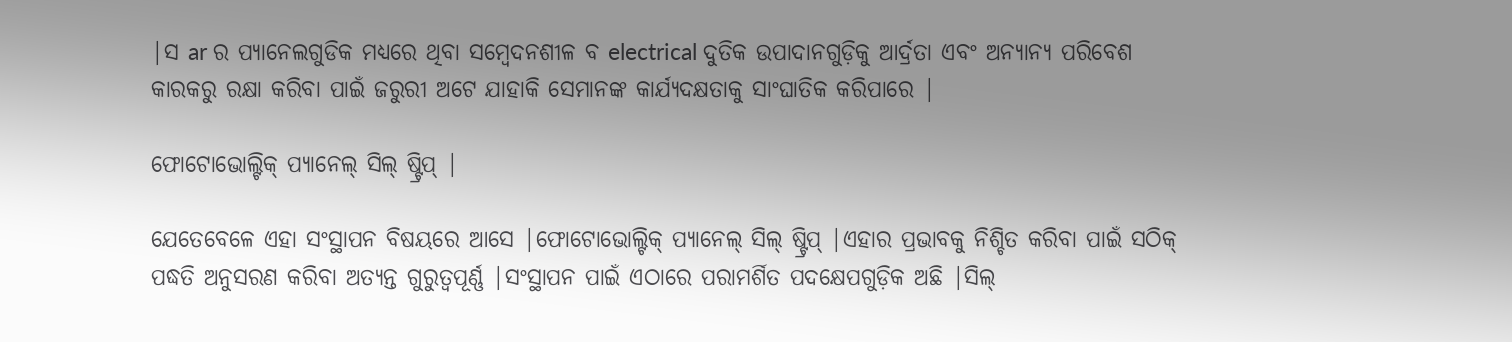|ସ ar ର ପ୍ୟାନେଲଗୁଡିକ ମଧ୍ୟରେ ଥିବା ସମ୍ବେଦନଶୀଳ ବ electrical ଦୁତିକ ଉପାଦାନଗୁଡ଼ିକୁ ଆର୍ଦ୍ରତା ଏବଂ ଅନ୍ୟାନ୍ୟ ପରିବେଶ କାରକରୁ ରକ୍ଷା କରିବା ପାଇଁ ଜରୁରୀ ଅଟେ ଯାହାକି ସେମାନଙ୍କ କାର୍ଯ୍ୟଦକ୍ଷତାକୁ ସାଂଘାତିକ କରିପାରେ |

ଫୋଟୋଭୋଲ୍ଟିକ୍ ପ୍ୟାନେଲ୍ ସିଲ୍ ଷ୍ଟ୍ରିପ୍ |

ଯେତେବେଳେ ଏହା ସଂସ୍ଥାପନ ବିଷୟରେ ଆସେ |ଫୋଟୋଭୋଲ୍ଟିକ୍ ପ୍ୟାନେଲ୍ ସିଲ୍ ଷ୍ଟ୍ରିପ୍ |ଏହାର ପ୍ରଭାବକୁ ନିଶ୍ଚିତ କରିବା ପାଇଁ ସଠିକ୍ ପଦ୍ଧତି ଅନୁସରଣ କରିବା ଅତ୍ୟନ୍ତ ଗୁରୁତ୍ୱପୂର୍ଣ୍ଣ |ସଂସ୍ଥାପନ ପାଇଁ ଏଠାରେ ପରାମର୍ଶିତ ପଦକ୍ଷେପଗୁଡ଼ିକ ଅଛି |ସିଲ୍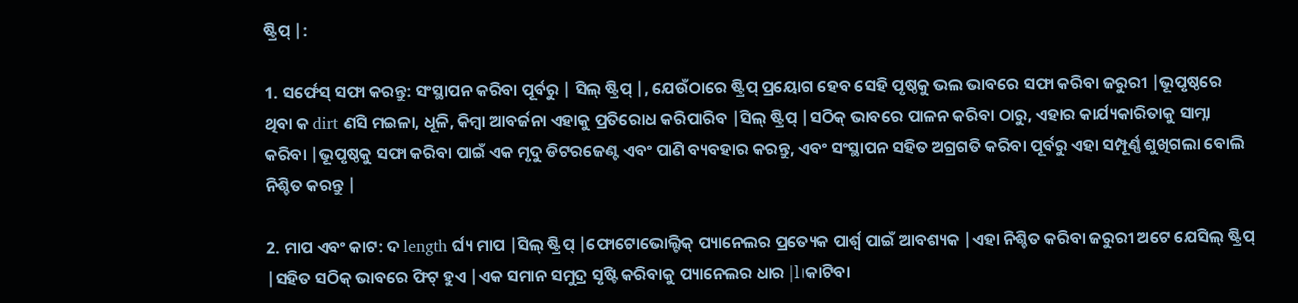ଷ୍ଟ୍ରିପ୍ |:

1. ସର୍ଫେସ୍ ସଫା କରନ୍ତୁ: ସଂସ୍ଥାପନ କରିବା ପୂର୍ବରୁ | ସିଲ୍ ଷ୍ଟ୍ରିପ୍ |, ଯେଉଁଠାରେ ଷ୍ଟ୍ରିପ୍ ପ୍ରୟୋଗ ହେବ ସେହି ପୃଷ୍ଠକୁ ଭଲ ଭାବରେ ସଫା କରିବା ଜରୁରୀ |ଭୂପୃଷ୍ଠରେ ଥିବା କ dirt ଣସି ମଇଳା, ଧୂଳି, କିମ୍ବା ଆବର୍ଜନା ଏହାକୁ ପ୍ରତିରୋଧ କରିପାରିବ |ସିଲ୍ ଷ୍ଟ୍ରିପ୍ |ସଠିକ୍ ଭାବରେ ପାଳନ କରିବା ଠାରୁ, ଏହାର କାର୍ଯ୍ୟକାରିତାକୁ ସାମ୍ନା କରିବା |ଭୂପୃଷ୍ଠକୁ ସଫା କରିବା ପାଇଁ ଏକ ମୃଦୁ ଡିଟରଜେଣ୍ଟ ଏବଂ ପାଣି ବ୍ୟବହାର କରନ୍ତୁ, ଏବଂ ସଂସ୍ଥାପନ ସହିତ ଅଗ୍ରଗତି କରିବା ପୂର୍ବରୁ ଏହା ସମ୍ପୂର୍ଣ୍ଣ ଶୁଖିଗଲା ବୋଲି ନିଶ୍ଚିତ କରନ୍ତୁ |

2. ମାପ ଏବଂ କାଟ: ଦ length ର୍ଘ୍ୟ ମାପ |ସିଲ୍ ଷ୍ଟ୍ରିପ୍ |ଫୋଟୋଭୋଲ୍ଟିକ୍ ପ୍ୟାନେଲର ପ୍ରତ୍ୟେକ ପାର୍ଶ୍ୱ ପାଇଁ ଆବଶ୍ୟକ |ଏହା ନିଶ୍ଚିତ କରିବା ଜରୁରୀ ଅଟେ ଯେସିଲ୍ ଷ୍ଟ୍ରିପ୍ |ସହିତ ସଠିକ୍ ଭାବରେ ଫିଟ୍ ହୁଏ |ଏକ ସମାନ ସମୁଦ୍ର ସୃଷ୍ଟି କରିବାକୁ ପ୍ୟାନେଲର ଧାର |l।କାଟିବା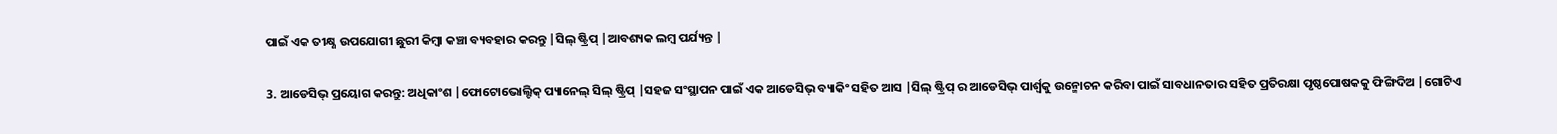ପାଇଁ ଏକ ତୀକ୍ଷ୍ଣ ଉପଯୋଗୀ ଛୁରୀ କିମ୍ବା କଞ୍ଚା ବ୍ୟବହାର କରନ୍ତୁ |ସିଲ୍ ଷ୍ଟ୍ରିପ୍ |ଆବଶ୍ୟକ ଲମ୍ବ ପର୍ଯ୍ୟନ୍ତ |

3. ଆଡେସିଭ୍ ପ୍ରୟୋଗ କରନ୍ତୁ: ଅଧିକାଂଶ |ଫୋଟୋଭୋଲ୍ଟିକ୍ ପ୍ୟାନେଲ୍ ସିଲ୍ ଷ୍ଟ୍ରିପ୍ |ସହଜ ସଂସ୍ଥାପନ ପାଇଁ ଏକ ଆଡେସିଭ୍ ବ୍ୟାକିଂ ସହିତ ଆସ |ସିଲ୍ ଷ୍ଟ୍ରିପ୍ ର ଆଡେସିଭ୍ ପାର୍ଶ୍ୱକୁ ଉନ୍ମୋଚନ କରିବା ପାଇଁ ସାବଧାନତାର ସହିତ ପ୍ରତିରକ୍ଷା ପୃଷ୍ଠପୋଷକକୁ ଫିଙ୍ଗିଦିଅ |ଗୋଟିଏ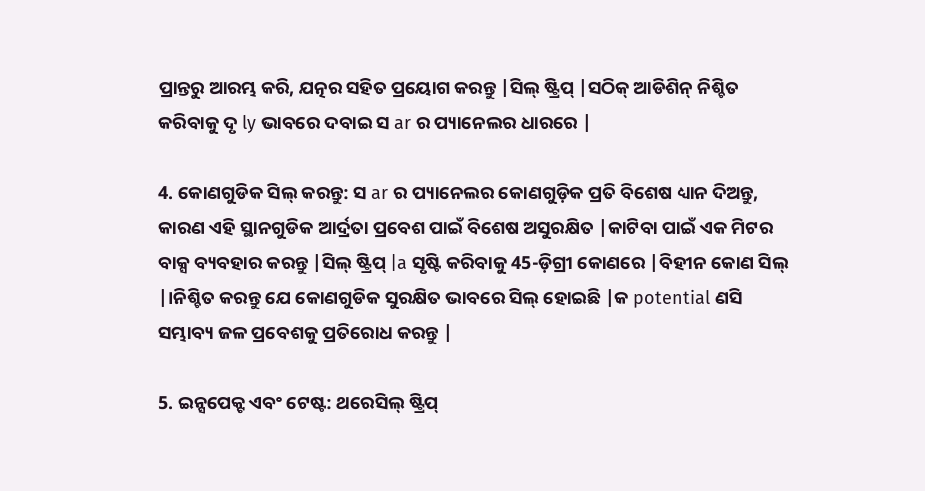ପ୍ରାନ୍ତରୁ ଆରମ୍ଭ କରି, ଯତ୍ନର ସହିତ ପ୍ରୟୋଗ କରନ୍ତୁ |ସିଲ୍ ଷ୍ଟ୍ରିପ୍ |ସଠିକ୍ ଆଡିଶିନ୍ ନିଶ୍ଚିତ କରିବାକୁ ଦୃ ly ଭାବରେ ଦବାଇ ସ ar ର ପ୍ୟାନେଲର ଧାରରେ |

4. କୋଣଗୁଡିକ ସିଲ୍ କରନ୍ତୁ: ସ ar ର ପ୍ୟାନେଲର କୋଣଗୁଡ଼ିକ ପ୍ରତି ବିଶେଷ ଧ୍ୟାନ ଦିଅନ୍ତୁ, କାରଣ ଏହି ସ୍ଥାନଗୁଡିକ ଆର୍ଦ୍ରତା ପ୍ରବେଶ ପାଇଁ ବିଶେଷ ଅସୁରକ୍ଷିତ |କାଟିବା ପାଇଁ ଏକ ମିଟର ବାକ୍ସ ବ୍ୟବହାର କରନ୍ତୁ |ସିଲ୍ ଷ୍ଟ୍ରିପ୍ |a ସୃଷ୍ଟି କରିବାକୁ 45-ଡ଼ିଗ୍ରୀ କୋଣରେ |ବିହୀନ କୋଣ ସିଲ୍ |।ନିଶ୍ଚିତ କରନ୍ତୁ ଯେ କୋଣଗୁଡିକ ସୁରକ୍ଷିତ ଭାବରେ ସିଲ୍ ହୋଇଛି |କ potential ଣସି ସମ୍ଭାବ୍ୟ ଜଳ ପ୍ରବେଶକୁ ପ୍ରତିରୋଧ କରନ୍ତୁ |

5. ଇନ୍ସପେକ୍ଟ ଏବଂ ଟେଷ୍ଟ: ଥରେସିଲ୍ ଷ୍ଟ୍ରିପ୍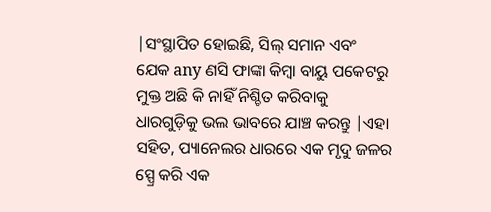|ସଂସ୍ଥାପିତ ହୋଇଛି, ସିଲ୍ ସମାନ ଏବଂ ଯେକ any ଣସି ଫାଙ୍କା କିମ୍ବା ବାୟୁ ପକେଟରୁ ମୁକ୍ତ ଅଛି କି ନାହିଁ ନିଶ୍ଚିତ କରିବାକୁ ଧାରଗୁଡ଼ିକୁ ଭଲ ଭାବରେ ଯାଞ୍ଚ କରନ୍ତୁ |ଏହା ସହିତ, ପ୍ୟାନେଲର ଧାରରେ ଏକ ମୃଦୁ ଜଳର ସ୍ପ୍ରେ କରି ଏକ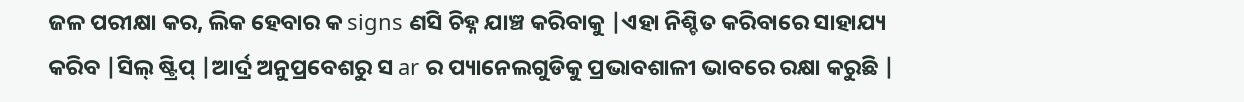ଜଳ ପରୀକ୍ଷା କର, ଲିକ ହେବାର କ signs ଣସି ଚିହ୍ନ ଯାଞ୍ଚ କରିବାକୁ |ଏହା ନିଶ୍ଚିତ କରିବାରେ ସାହାଯ୍ୟ କରିବ |ସିଲ୍ ଷ୍ଟ୍ରିପ୍ |ଆର୍ଦ୍ର ଅନୁପ୍ରବେଶରୁ ସ ar ର ପ୍ୟାନେଲଗୁଡିକୁ ପ୍ରଭାବଶାଳୀ ଭାବରେ ରକ୍ଷା କରୁଛି |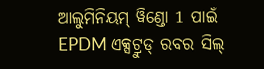ଆଲୁମିନିୟମ୍ ୱିଣ୍ଡୋ 1 ପାଇଁ EPDM ଏକ୍ସଟ୍ରୁଡ୍ ରବର ସିଲ୍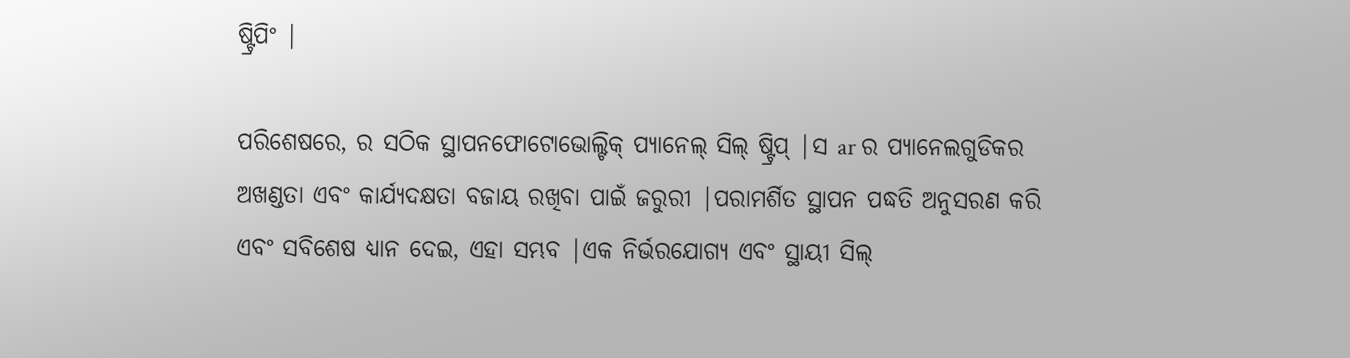ଷ୍ଟ୍ରିପିଂ |

ପରିଶେଷରେ, ର ସଠିକ ସ୍ଥାପନଫୋଟୋଭୋଲ୍ଟିକ୍ ପ୍ୟାନେଲ୍ ସିଲ୍ ଷ୍ଟ୍ରିପ୍ |ସ ar ର ପ୍ୟାନେଲଗୁଡିକର ଅଖଣ୍ଡତା ଏବଂ କାର୍ଯ୍ୟଦକ୍ଷତା ବଜାୟ ରଖିବା ପାଇଁ ଜରୁରୀ |ପରାମର୍ଶିତ ସ୍ଥାପନ ପଦ୍ଧତି ଅନୁସରଣ କରି ଏବଂ ସବିଶେଷ ଧ୍ୟାନ ଦେଇ, ଏହା ସମ୍ଭବ |ଏକ ନିର୍ଭରଯୋଗ୍ୟ ଏବଂ ସ୍ଥାୟୀ ସିଲ୍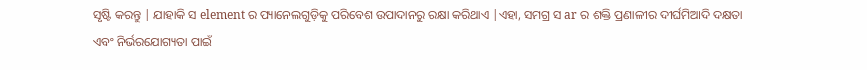ସୃଷ୍ଟି କରନ୍ତୁ | ଯାହାକି ସ element ର ପ୍ୟାନେଲଗୁଡ଼ିକୁ ପରିବେଶ ଉପାଦାନରୁ ରକ୍ଷା କରିଥାଏ |ଏହା, ସମଗ୍ର ସ ar ର ଶକ୍ତି ପ୍ରଣାଳୀର ଦୀର୍ଘମିଆଦି ଦକ୍ଷତା ଏବଂ ନିର୍ଭରଯୋଗ୍ୟତା ପାଇଁ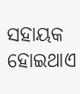ସହାୟକ ହୋଇଥାଏ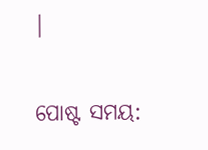|


ପୋଷ୍ଟ ସମୟ: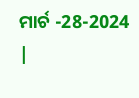ମାର୍ଚ -28-2024 |